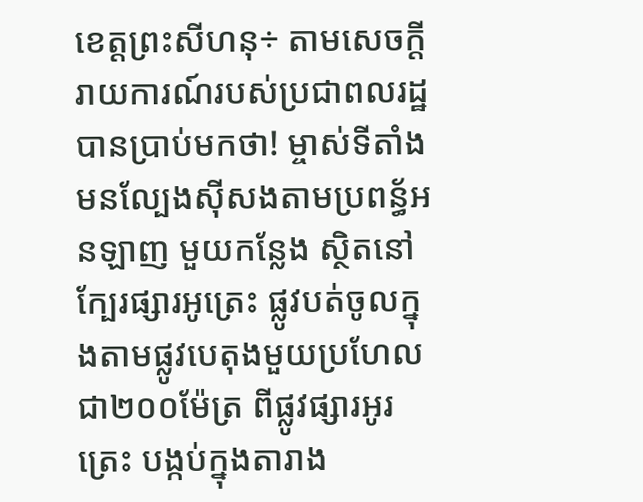ខេត្តព្រះសីហនុ÷ តាមសេចក្តីរាយការណ៍របស់ប្រជាពលរដ្ឋបានប្រាប់មកថា! ម្ចាស់ទីតាំងមនល្បែងសុីសងតាមប្រពន្ធ័អនឡាញ មួយកន្លែង ស្ថិតនៅក្បែរផ្សារអូត្រេះ ផ្លូវបត់ចូលក្នុងតាមផ្លូវបេតុងមួយប្រហែលជា២០០ម៉ែត្រ ពីផ្លូវផ្សារអូរត្រេះ បង្កប់ក្នុងតារាង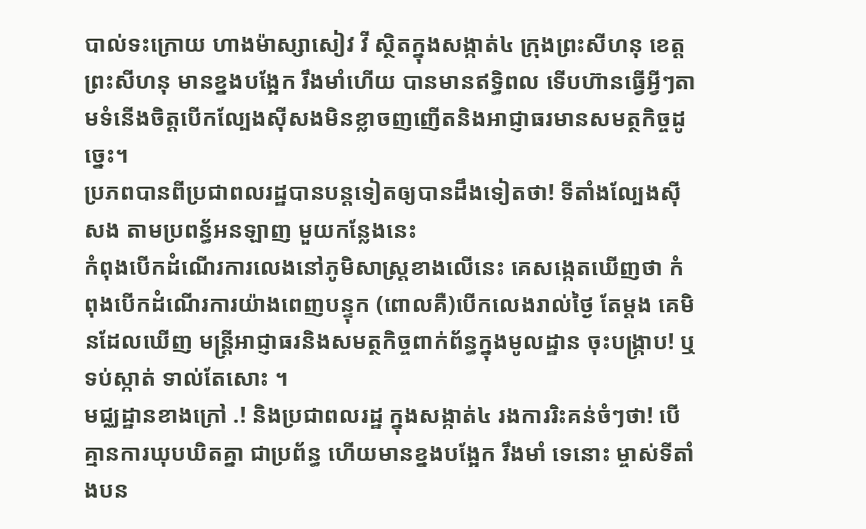បាល់ទះក្រោយ ហាងម៉ាស្សាសៀវ វី ស្ថិតក្នុងសង្កាត់៤ ក្រុងព្រះសីហនុ ខេត្តព្រះសីហនុ មានខ្នងបង្អែក រឹងមាំហើយ បានមានឥទ្ធិពល ទើបហ៊ានធ្វើអ្វីៗតាមទំនើងចិត្តបើកល្បែងសុីសងមិនខ្លាចញញើតនិងអាជ្ញាធរមានសមត្ថកិច្ចដូច្នេះ។
ប្រភពបានពីប្រជាពលរដ្ឋបានបន្តទៀតឲ្យបានដឹងទៀតថា! ទីតាំងល្បែងសុីសង តាមប្រពន្ធ័អនឡាញ មួយកន្លែងនេះ
កំពុងបើកដំណើរការលេងនៅភូមិសាស្រ្តខាងលើនេះ គេសង្កេតឃើញថា កំពុងបើកដំណើរការយ៉ាងពេញបន្ទុក (ពោលគឺ)បើកលេងរាល់ថ្ងៃ តែម្តង គេមិនដែលឃើញ មន្ត្រីអាជ្ញាធរនិងសមត្ថកិច្ចពាក់ព័ន្ធក្នុងមូលដ្ឋាន ចុះបង្ក្រាប! ឬទប់ស្កាត់ ទាល់តែសោះ ។
មជ្ឈដ្ឋានខាងក្រៅ .! និងប្រជាពលរដ្ឋ ក្នុងសង្កាត់៤ រងការរិះគន់ចំៗថា! បើគ្មានការឃុបឃិតគ្នា ជាប្រព័ន្ធ ហើយមានខ្នងបង្អែក រឹងមាំ ទេនោះ ម្ចាស់ទីតាំងបន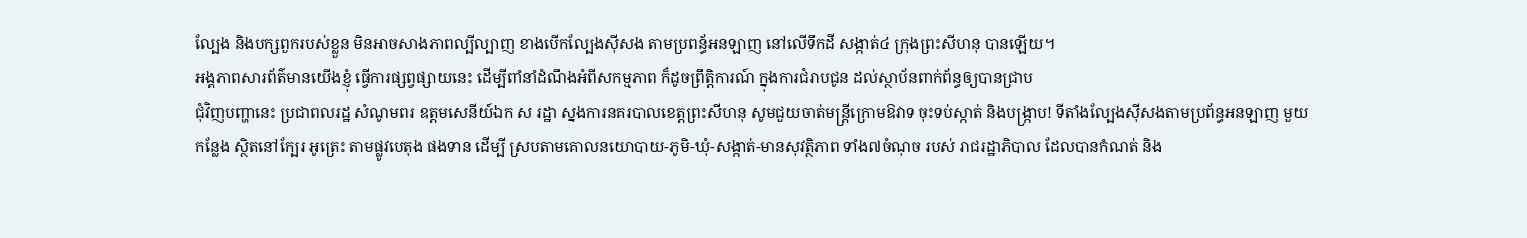ល្បែង និងបក្សពួករបស់ខ្លួន មិនអាចសាងភាពល្បីល្បាញ ខាងបើកល្បែងសុីសង តាមប្រពន្ធ័អនឡាញ នៅលើទឹកដី សង្កាត់៤ ក្រុងព្រះសីហនុ បានឡើយ។
អង្គភាពសារព័ត៌មានយើងខ្ញុំ ធ្វើការផ្សព្វផ្សាយនេះ ដើម្បីពាំនាំដំណឹងអំពីសកម្មភាព ក៏ដូចព្រឹត្តិការណ៍ ក្នុងការជំរាបជូន ដល់ស្ថាប័នពាក់ព័ន្ធឲ្យបានជ្រាប
ជុំវិញបញ្ហានេះ ប្រជាពលរដ្ឋ សំណូមពរ ឧត្តមសេនីយ៍ឯក ស រដ្ឋា ស្នងការនគរបាលខេត្តព្រះសីហនុ សូមជួយចាត់មន្ត្រីក្រោមឱវាទ ចុះទប់ស្កាត់ និងបង្រ្កាប! ទីតាំងល្បែងស៊ីសងតាមប្រព័ន្ធអនឡាញ មួយកន្លែង ស្ថិតនៅក្បែរ អូត្រេះ តាមផ្លូវបេតុង ផងទាន ដើម្បី ស្របតាមគោលនយោបាយ-ភូមិ-ឃុំ-សង្កាត់-មានសុវត្ថិភាព ទាំង៧ចំណុច របស់ រាជរដ្ឋាភិបាល ដែលបានកំណត់ និង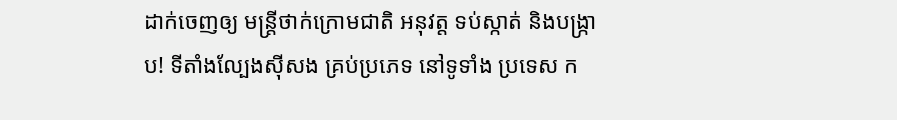ដាក់ចេញឲ្យ មន្ត្រីថាក់ក្រោមជាតិ អនុវត្ត ទប់ស្កាត់ និងបង្ក្រាប! ទីតាំងល្បែងស៊ីសង គ្រប់ប្រភេទ នៅទូទាំង ប្រទេស ក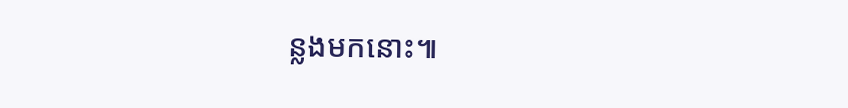ន្លងមកនោះ៕